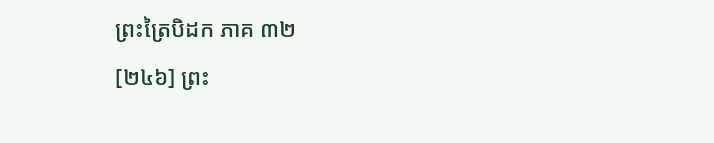ព្រះត្រៃបិដក ភាគ ៣២
[២៤៦] ព្រះ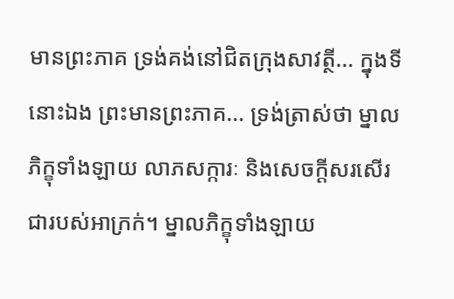មានព្រះភាគ ទ្រង់គង់នៅជិតក្រុងសាវត្ថី... ក្នុងទីនោះឯង ព្រះមានព្រះភាគ... ទ្រង់ត្រាស់ថា ម្នាលភិក្ខុទាំងឡាយ លាភសក្ការៈ និងសេចក្តីសរសើរ ជារបស់អាក្រក់។ ម្នាលភិក្ខុទាំងឡាយ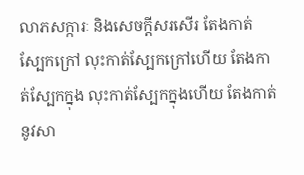លាភសក្ការៈ និងសេចក្តីសរសើរ តែងកាត់ស្បែកក្រៅ លុះកាត់ស្បែកក្រៅហើយ តែងកាត់ស្បែកក្នុង លុះកាត់ស្បែកក្នុងហើយ តែងកាត់នូវសា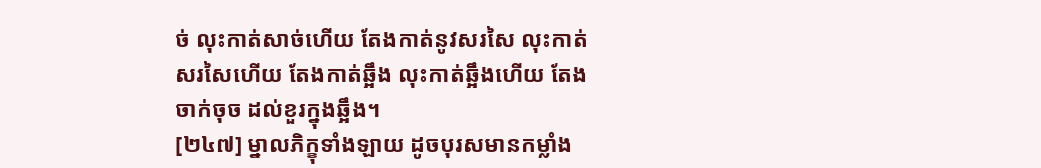ច់ លុះកាត់សាច់ហើយ តែងកាត់នូវសរសៃ លុះកាត់សរសៃហើយ តែងកាត់ឆ្អឹង លុះកាត់ឆ្អឹងហើយ តែងចាក់ចុច ដល់ខួរក្នុងឆ្អឹង។
[២៤៧] ម្នាលភិក្ខុទាំងឡាយ ដូចបុរសមានកម្លាំង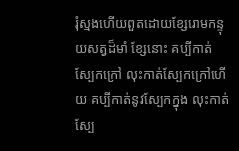រុំស្មងហើយពួតដោយខ្សែរោមកន្ទុយសត្វដ៏មាំ ខ្សែនោះ គប្បីកាត់ស្បែកក្រៅ លុះកាត់ស្បែកក្រៅហើយ គប្បីកាត់នូវស្បែកក្នុង លុះកាត់ស្បែ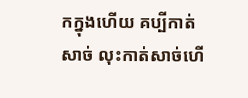កក្នុងហើយ គប្បីកាត់សាច់ លុះកាត់សាច់ហើ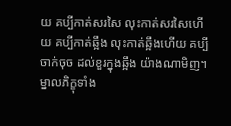យ គប្បីកាត់សរសៃ លុះកាត់សរសៃហើយ គប្បីកាត់ឆ្អឹង លុះកាត់ឆ្អឹងហើយ គប្បីចាក់ចុច ដល់ខួរក្នុងឆ្អឹង យ៉ាងណាមិញ។ ម្នាលភិក្ខុទាំង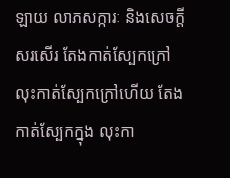ឡាយ លាភសក្ការៈ និងសេចក្តីសរសើរ តែងកាត់ស្បែកក្រៅ លុះកាត់ស្បែកក្រៅហើយ តែងកាត់ស្បែកក្នុង លុះកា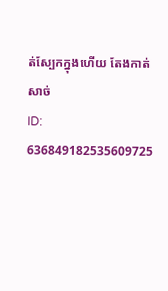ត់ស្បែកក្នុងហើយ តែងកាត់សាច់
ID: 636849182535609725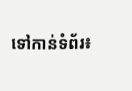ទៅកាន់ទំព័រ៖